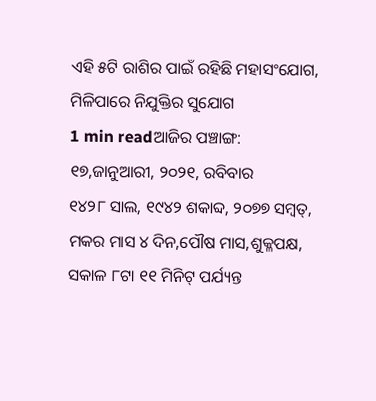ଏହି ୫ଟି ରାଶିର ପାଇଁ ରହିଛି ମହାସଂଯୋଗ, ମିଳିପାରେ ନିଯୁକ୍ତିର ସୁଯୋଗ
1 min readଆଜିର ପଞ୍ଚାଙ୍ଗ:
୧୭,ଜାନୁଆରୀ, ୨୦୨୧, ରବିବାର
୧୪୨୮ ସାଲ, ୧୯୪୨ ଶକାବ୍ଦ, ୨୦୭୭ ସମ୍ବତ୍,
ମକର ମାସ ୪ ଦିନ,ପୌଷ ମାସ,ଶୁକ୍ଳପକ୍ଷ,
ସକାଳ ୮ଟା ୧୧ ମିନିଟ୍ ପର୍ଯ୍ୟନ୍ତ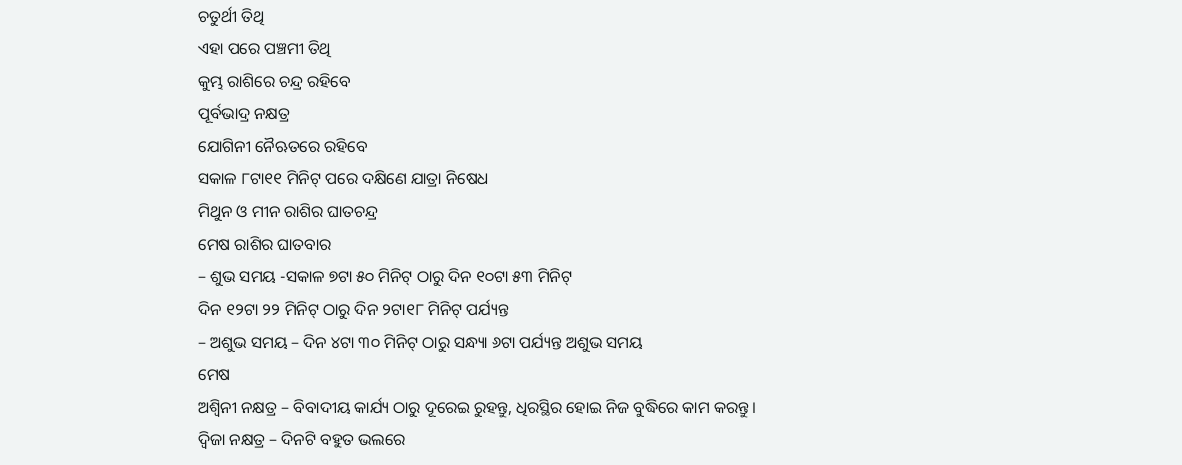ଚତୁର୍ଥୀ ତିଥି
ଏହା ପରେ ପଞ୍ଚମୀ ତିଥି
କୁମ୍ଭ ରାଶିରେ ଚନ୍ଦ୍ର ରହିବେ
ପୂର୍ବଭାଦ୍ର ନକ୍ଷତ୍ର
ଯୋଗିନୀ ନୈଋତରେ ରହିବେ
ସକାଳ ୮ଟା୧୧ ମିନିଟ୍ ପରେ ଦକ୍ଷିଣେ ଯାତ୍ରା ନିଷେଧ
ମିଥୁନ ଓ ମୀନ ରାଶିର ଘାତଚନ୍ଦ୍ର
ମେଷ ରାଶିର ଘାତବାର
– ଶୁଭ ସମୟ -ସକାଳ ୭ଟା ୫୦ ମିନିଟ୍ ଠାରୁ ଦିନ ୧୦ଟା ୫୩ ମିନିଟ୍
ଦିନ ୧୨ଟା ୨୨ ମିନିଟ୍ ଠାରୁ ଦିନ ୨ଟା୧୮ ମିନିଟ୍ ପର୍ଯ୍ୟନ୍ତ
– ଅଶୁଭ ସମୟ – ଦିନ ୪ଟା ୩୦ ମିନିଟ୍ ଠାରୁ ସନ୍ଧ୍ୟା ୬ଟା ପର୍ଯ୍ୟନ୍ତ ଅଶୁଭ ସମୟ
ମେଷ
ଅଶ୍ୱିନୀ ନକ୍ଷତ୍ର – ବିବାଦୀୟ କାର୍ଯ୍ୟ ଠାରୁ ଦୂରେଇ ରୁହନ୍ତୁ, ଧିରସ୍ଥିର ହୋଇ ନିଜ ବୁଦ୍ଧିରେ କାମ କରନ୍ତୁ ।
ଦ୍ୱିଜା ନକ୍ଷତ୍ର – ଦିନଟି ବହୁତ ଭଲରେ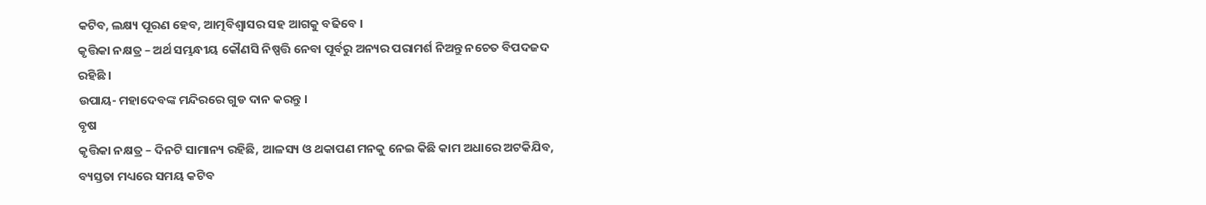କଟିବ, ଲକ୍ଷ୍ୟ ପୂରଣ ହେବ, ଆତ୍ମବିଶ୍ୱାସର ସହ ଆଗକୁ ବଢିବେ ।
କୃତ୍ତିକା ନକ୍ଷତ୍ର – ଅର୍ଥ ସମ୍ଭନ୍ଧୀୟ କୌଣସି ନିଷ୍ପତ୍ତି ନେବା ପୂର୍ବରୁ ଅନ୍ୟର ପରାମର୍ଶ ନିଅନ୍ତୁ ନଚେତ ବିପଦଜଦ ରହିଛି ।
ଉପାୟ- ମହାଦେବଙ୍କ ମନ୍ଦିରରେ ଗୁଡ ଦାନ କରନ୍ତୁ ।
ବୃଷ
କୃତ୍ତିକା ନକ୍ଷତ୍ର – ଦିନଟି ସାମାନ୍ୟ ରହିଛି, ଆଳସ୍ୟ ଓ ଥକାପଣ ମନକୁ ନେଇ କିଛି କାମ ଅଧାରେ ଅଟକିଯିବ, ବ୍ୟସ୍ତତା ମଧ୍ୟରେ ସମୟ କଟିବ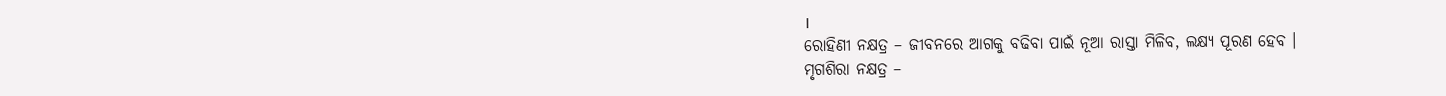।
ରୋହିଣୀ ନକ୍ଷତ୍ର – ଜୀବନରେ ଆଗକୁ ବଢିବା ପାଇଁ ନୂଆ ରାସ୍ତା ମିଳିବ, ଲକ୍ଷ୍ୟ ପୂରଣ ହେବ ।
ମୃଗଶିରା ନକ୍ଷତ୍ର –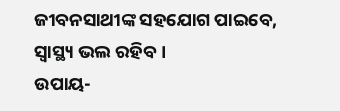ଜୀବନସାଥୀଙ୍କ ସହଯୋଗ ପାଇବେ, ସ୍ୱାସ୍ଥ୍ୟ ଭଲ ରହିବ ।
ଉପାୟ-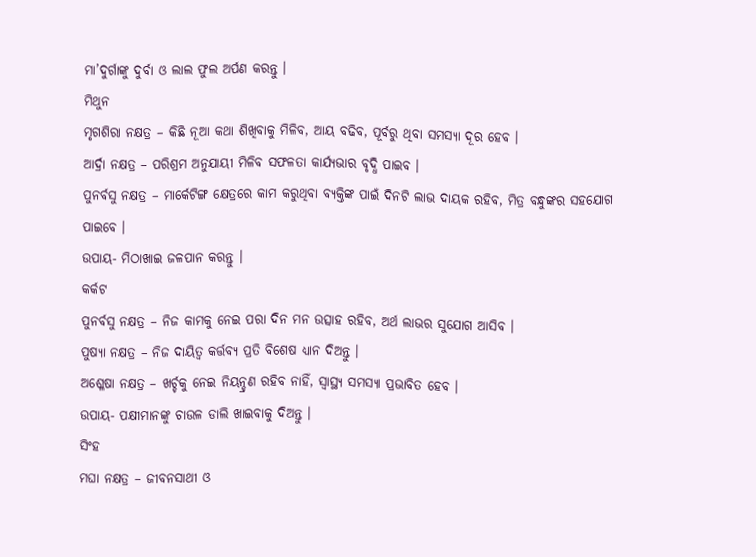ମା’ଦୁର୍ଗାଙ୍କୁ ଦୁର୍ବା ଓ ଲାଲ ଫୁଲ ଅର୍ପଣ କରନ୍ତୁ ।
ମିଥୁନ
ମୃଗଶିରା ନକ୍ଷତ୍ର – କିଛି ନୂଆ କଥା ଶିଖିବାକୁ ମିଳିବ, ଆୟ ବଢିବ, ପୂର୍ବରୁ ଥିବା ସମସ୍ୟା ଦୂର ହେବ ।
ଆର୍ଦ୍ରା ନକ୍ଷତ୍ର – ପରିଶ୍ରମ ଅନୁଯାୟୀ ମିଳିବ ସଫଳତା କାର୍ଯ୍ୟଭାର ବୃଦ୍ଧି ପାଇବ ।
ପୁନର୍ବସୁ ନକ୍ଷତ୍ର – ମାର୍କେଟିଙ୍ଗ କ୍ଷେତ୍ରରେ କାମ କରୁଥିବା ବ୍ୟକ୍ତିଙ୍କ ପାଇଁ ଦିନଟି ଲାଭ ଦାୟକ ରହିବ, ମିତ୍ର ବନ୍ଧୁଙ୍କର ସହଯୋଗ ପାଇବେ ।
ଉପାୟ- ମିଠାଖାଇ ଜଳପାନ କରନ୍ତୁ ।
କର୍କଟ
ପୁନର୍ବସୁ ନକ୍ଷତ୍ର – ନିଜ କାମକୁ ନେଇ ପରା ଦିନ ମନ ଉତ୍ସାହ ରହିବ, ଅର୍ଥ ଲାଭର ସୁଯୋଗ ଆସିବ ।
ପୁଷ୍ୟା ନକ୍ଷତ୍ର – ନିଜ ଦାୟିତ୍ୱ କର୍ତ୍ତବ୍ୟ ପ୍ରତି ବିଶେଷ ଧ୍ୟାନ ଦିଅନ୍ତୁ ।
ଅଶ୍ଳେଷା ନକ୍ଷତ୍ର – ଖର୍ଚ୍ଚକୁ ନେଇ ନିୟନ୍ଚ୍ରଣ ରହିବ ନାହିଁ, ସ୍ୱାସ୍ଥ୍ୟ ସମସ୍ୟା ପ୍ରଭାବିତ ହେବ ।
ଉପାୟ- ପକ୍ଷୀମାନଙ୍କୁ ଚାଉଳ ଡାଲି ଖାଇବାକୁ ଦିଅନ୍ତୁ ।
ସିଂହ
ମଘା ନକ୍ଷତ୍ର – ଜୀବନସାଥୀ ଓ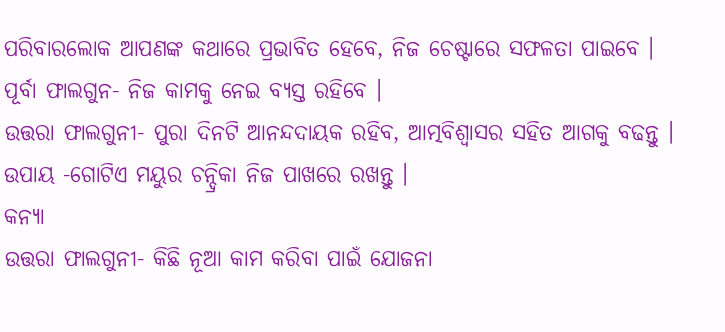ପରିବାରଲୋକ ଆପଣଙ୍କ କଥାରେ ପ୍ରଭାବିତ ହେବେ, ନିଜ ଚେଷ୍ଟାରେ ସଫଳତା ପାଇବେ ।
ପୂର୍ବା ଫାଲଗୁନ- ନିଜ କାମକୁ ନେଇ ବ୍ୟସ୍ତ ରହିବେ ।
ଉତ୍ତରା ଫାଲଗୁନୀ- ପୁରା ଦିନଟି ଆନନ୍ଦଦାୟକ ରହିବ, ଆତ୍ମବିଶ୍ୱାସର ସହିତ ଆଗକୁ ବଢନ୍ତୁ ।
ଉପାୟ -ଗୋଟିଏ ମୟୁର ଚନ୍ଦ୍ରିକା ନିଜ ପାଖରେ ରଖନ୍ତୁ ।
କନ୍ୟା
ଉତ୍ତରା ଫାଲଗୁନୀ- କିଛି ନୂଆ କାମ କରିବା ପାଇଁ ଯୋଜନା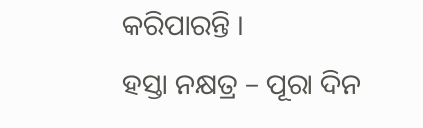କରିପାରନ୍ତି ।
ହସ୍ତା ନକ୍ଷତ୍ର – ପୂରା ଦିନ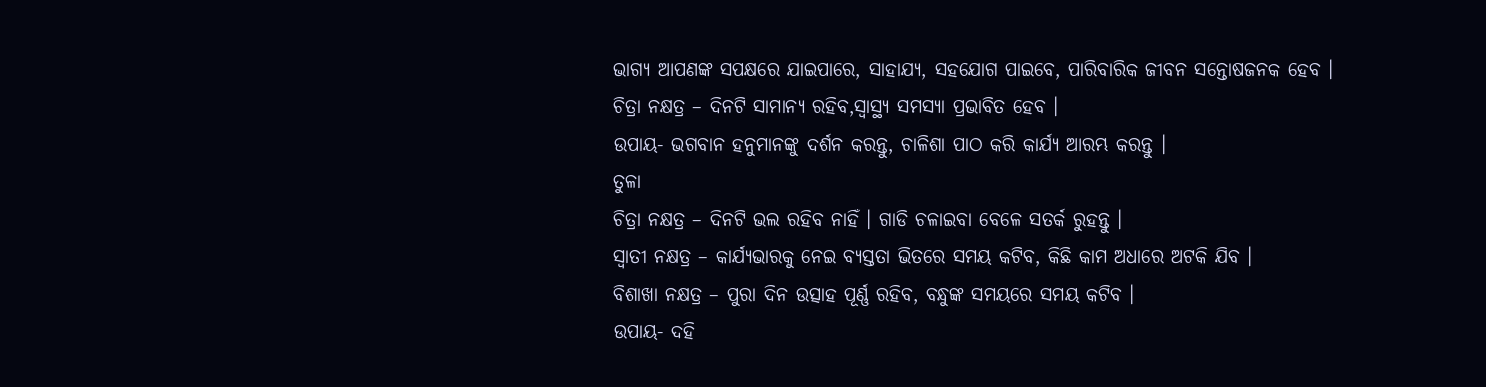ଭାଗ୍ୟ ଆପଣଙ୍କ ସପକ୍ଷରେ ଯାଇପାରେ, ସାହାଯ୍ୟ, ସହଯୋଗ ପାଇବେ, ପାରିବାରିକ ଜୀବନ ସନ୍ତୋଷଜନକ ହେବ ।
ଚିତ୍ରା ନକ୍ଷତ୍ର – ଦିନଟି ସାମାନ୍ୟ ରହିବ,ସ୍ୱାସ୍ଥ୍ୟ ସମସ୍ୟା ପ୍ରଭାବିତ ହେବ ।
ଉପାୟ- ଭଗବାନ ହନୁମାନଙ୍କୁ ଦର୍ଶନ କରନ୍ତୁ, ଚାଳିଶା ପାଠ କରି କାର୍ଯ୍ୟ ଆରମ୍ଭ କରନ୍ତୁ ।
ତୁଳା
ଚିତ୍ରା ନକ୍ଷତ୍ର – ଦିନଟି ଭଲ ରହିବ ନାହିଁ । ଗାଡି ଚଳାଇବା ବେଳେ ସତର୍କ ରୁହନ୍ତୁ ।
ସ୍ୱାତୀ ନକ୍ଷତ୍ର – କାର୍ଯ୍ୟଭାରକୁ ନେଇ ବ୍ୟସ୍ତତା ଭିତରେ ସମୟ କଟିବ, କିଛି କାମ ଅଧାରେ ଅଟକି ଯିବ ।
ବିଶାଖା ନକ୍ଷତ୍ର – ପୁରା ଦିନ ଉତ୍ସାହ ପୂର୍ଣ୍ଣ ରହିବ, ବନ୍ଧୁଙ୍କ ସମୟରେ ସମୟ କଟିବ ।
ଉପାୟ- ଦହି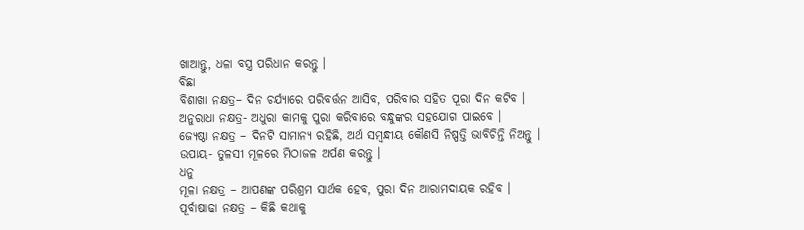ଖାଆନ୍ତୁ, ଧଳା ବସ୍ତ୍ର ପରିଧାନ କରନ୍ତୁ ।
ବିଛା
ବିଶାଖା ନକ୍ଷତ୍ର– ଦିନ ଚର୍ଯ୍ୟାରେ ପରିବର୍ତ୍ତନ ଆସିବ, ପରିବାର ସହିତ ପୂରା ଦିନ କଟିବ ।
ଅନୁରାଧା ନକ୍ଷତ୍ର- ଅଧୁରା କାମକୁ ପୁରା କରିବାରେ ବନ୍ଧୁଙ୍କର ସହଯୋଗ ପାଇବେ ।
ଜ୍ୟେଷ୍ଠା ନକ୍ଷତ୍ର – ଦିନଟି ସାମାନ୍ୟ ରହିଛି, ଅର୍ଥ ସମ୍ବନ୍ଧୀୟ କୌଣସି ନିଷ୍ପତ୍ତି ଭାବିଚିନ୍ତି ନିଅନ୍ତୁ ।
ଉପାୟ- ତୁଳସୀ ମୂଳରେ ମିଠାଜଳ ଅର୍ପଣ କରନ୍ତୁ ।
ଧନୁ
ମୂଳା ନକ୍ଷତ୍ର – ଆପଣଙ୍କ ପରିଶ୍ରମ ସାର୍ଥକ ହେବ, ପୁରା ଦିନ ଆରାମଦାୟକ ରହିବ ।
ପୂର୍ବାଷାଢା ନକ୍ଷତ୍ର – କିଛି କଥାକୁ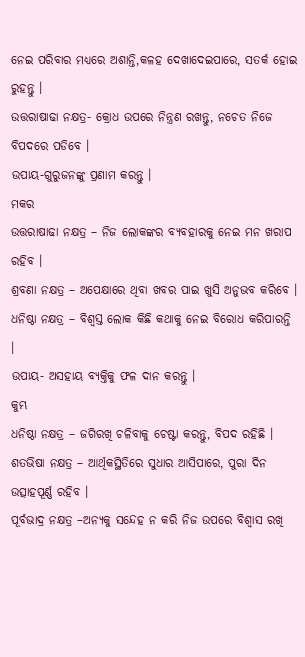ନେଇ ପରିବାର ମଧ୍ୟରେ ଅଶାନ୍ତି,କଳହ ଦେଖାଦେଇପାରେ, ସତର୍କ ହୋଇ ରୁହନ୍ତୁ ।
ଉତ୍ତରାଷାଢା ନକ୍ଷତ୍ର- କ୍ରୋଧ ଉପରେ ନିନ୍ତ୍ରଣ ରଖନ୍ତୁ, ନଚେତ ନିଜେ ବିପଦରେ ପଡିବେ ।
ଉପାୟ-ଗୁରୁଜନଙ୍କୁ ପ୍ରଣାମ କରନ୍ତୁ ।
ମକର
ଉତ୍ତରାଷାଢା ନକ୍ଷତ୍ର – ନିଜ ଲୋକଙ୍କର ବ୍ୟବହାରକୁ ନେଇ ମନ ଖରାପ ରହିବ ।
ଶ୍ରବଣା ନକ୍ଷତ୍ର – ଅପେକ୍ଷାରେ ଥିବା ଖବର ପାଇ ଖୁସି ଅନୁଭବ କରିବେ ।
ଧନିଷ୍ଠା ନକ୍ଷତ୍ର – ବିଶ୍ୱସ୍ତ ଲୋକ କିଛି କଥାକୁ ନେଇ ବିରୋଧ କରିପାରନ୍ତି ।
ଉପାୟ- ଅସହାୟ ବ୍ୟକ୍ତିକୁ ଫଳ ଦାନ କରନ୍ତୁ ।
କୁମ୍ଭ
ଧନିଷ୍ଠା ନକ୍ଷତ୍ର – ଜଗିରଖି ଚଳିବାକୁ ଚେଷ୍ଟା କରନ୍ତୁ, ବିପଦ ରହିଛି ।
ଶତଭିଷା ନକ୍ଷତ୍ର – ଆର୍ଥିକସ୍ଥିତିରେ ସୁଧାର ଆସିପାରେ, ପୁରା ଦିନ ଉତ୍ସାହପୂର୍ଣ୍ଣ ରହିବ ।
ପୂର୍ବଭାଦ୍ର ନକ୍ଷତ୍ର –ଅନ୍ୟକୁ ସନ୍ଦେହ ନ କରି ନିଜ ଉପରେ ବିଶ୍ବାସ ରଖି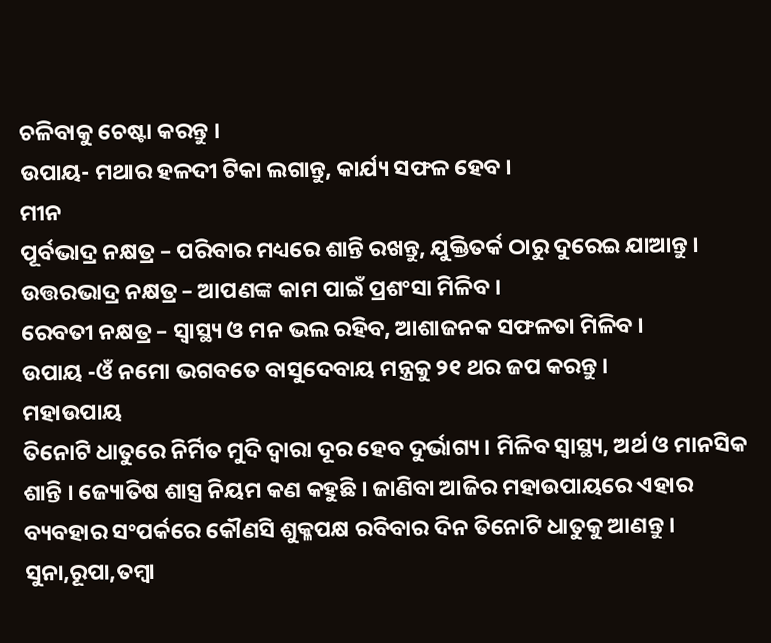ଚଳିବାକୁ ଚେଷ୍ଟା କରନ୍ତୁ ।
ଉପାୟ- ମଥାର ହଳଦୀ ଟିକା ଲଗାନ୍ତୁ, କାର୍ଯ୍ୟ ସଫଳ ହେବ ।
ମୀନ
ପୂର୍ବଭାଦ୍ର ନକ୍ଷତ୍ର – ପରିବାର ମଧ୍ୟରେ ଶାନ୍ତି ରଖନ୍ତୁ, ଯୁକ୍ତିତର୍କ ଠାରୁ ଦୁରେଇ ଯାଆନ୍ତୁ ।
ଉତ୍ତରଭାଦ୍ର ନକ୍ଷତ୍ର – ଆପଣଙ୍କ କାମ ପାଇଁ ପ୍ରଶଂସା ମିଳିବ ।
ରେବତୀ ନକ୍ଷତ୍ର – ସ୍ୱାସ୍ଥ୍ୟ ଓ ମନ ଭଲ ରହିବ, ଆଶାଜନକ ସଫଳତା ମିଳିବ ।
ଉପାୟ -ଓଁ ନମୋ ଭଗବତେ ବାସୁଦେବାୟ ମନ୍ତ୍ରକୁ ୨୧ ଥର ଜପ କରନ୍ତୁ ।
ମହାଉପାୟ
ତିନୋଟି ଧାତୁରେ ନିର୍ମିତ ମୁଦି ଦ୍ୱାରା ଦୂର ହେବ ଦୁର୍ଭାଗ୍ୟ । ମିଳିବ ସ୍ୱାସ୍ଥ୍ୟ, ଅର୍ଥ ଓ ମାନସିକ ଶାନ୍ତି । ଜ୍ୟୋତିଷ ଶାସ୍ତ୍ର ନିୟମ କଣ କହୁଛି । ଜାଣିବା ଆଜିର ମହାଉପାୟରେ ଏହାର ବ୍ୟବହାର ସଂପର୍କରେ କୌଣସି ଶୁକ୍ଳପକ୍ଷ ରବିବାର ଦିନ ତିନୋଟି ଧାତୁକୁ ଆଣନ୍ତୁ । ସୁନା,ରୂପା,ତମ୍ବା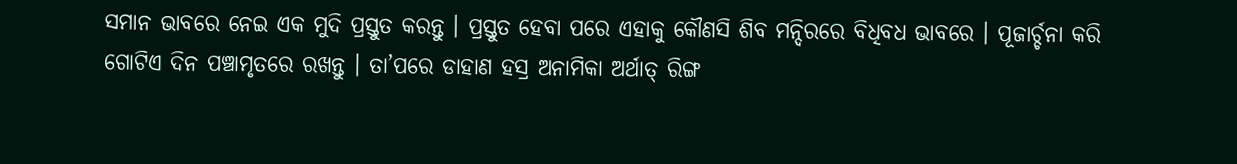ସମାନ ଭାବରେ ନେଇ ଏକ ମୁଦି ପ୍ରସ୍ତୁତ କରନ୍ତୁ । ପ୍ରସ୍ତୁତ ହେବା ପରେ ଏହାକୁ କୌଣସି ଶିବ ମନ୍ଦିରରେ ବିଧିବଧ ଭାବରେ । ପୂଜାର୍ଚ୍ଚନା କରି ଗୋଟିଏ ଦିନ ପଞ୍ଚାମୃତରେ ରଖନ୍ତୁ । ତା’ପରେ ଡାହାଣ ହସ୍ର ଅନାମିକା ଅର୍ଥାତ୍ ରିଙ୍ଗ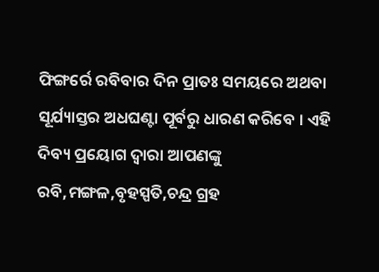ଫିଙ୍ଗର୍ରେ ରବିବାର ଦିନ ପ୍ରାତଃ ସମୟରେ ଅଥବା ସୂର୍ଯ୍ୟାସ୍ତର ଅଧଘଣ୍ଟା ପୂର୍ବରୁ ଧାରଣ କରିବେ । ଏହି ଦିବ୍ୟ ପ୍ରୟୋଗ ଦ୍ୱାରା ଆପଣଙ୍କୁ ରବି,ମଙ୍ଗଳ,ବୃହସ୍ପତି,ଚନ୍ଦ୍ର ଗ୍ରହ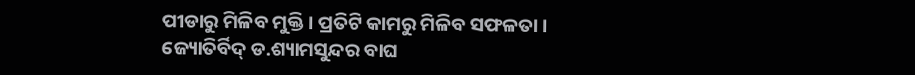ପୀଡାରୁ ମିଳିବ ମୁକ୍ତି । ପ୍ରତିଟି କାମରୁ ମିଳିବ ସଫଳତା ।
ଜ୍ୟୋତିର୍ବିଦ୍ ଡ.ଶ୍ୟାମସୁନ୍ଦର ବାଘ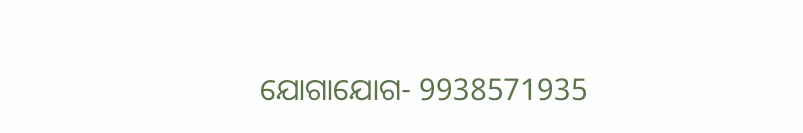ଯୋଗାଯୋଗ- 9938571935